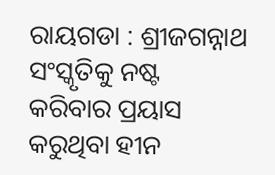ରାୟଗଡା : ଶ୍ରୀଜଗନ୍ନାଥ ସଂସ୍କୃତିକୁ ନଷ୍ଟ କରିବାର ପ୍ରୟାସ କରୁଥିବା ହୀନ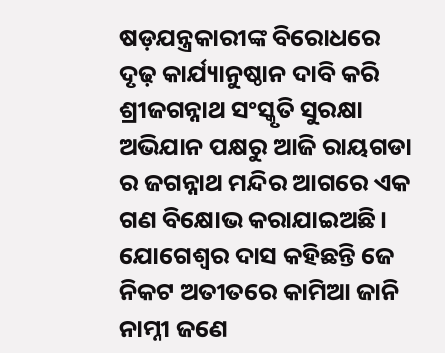ଷଡ଼ଯନ୍ତ୍ରକାରୀଙ୍କ ବିରୋଧରେ ଦୃଢ଼ କାର୍ଯ୍ୟାନୁଷ୍ଠାନ ଦାବି କରି ଶ୍ରୀଜଗନ୍ନାଥ ସଂସ୍କୃତି ସୁରକ୍ଷା ଅଭିଯାନ ପକ୍ଷରୁ ଆଜି ରାୟଗଡା ର ଜଗନ୍ନାଥ ମନ୍ଦିର ଆଗରେ ଏକ ଗଣ ବିକ୍ଷୋଭ କରାଯାଇଅଛି। ଯୋଗେଶ୍ୱର ଦାସ କହିଛନ୍ତି ଜେ ନିକଟ ଅତୀତରେ କାମିଆ ଜାନି ନାମ୍ନୀ ଜଣେ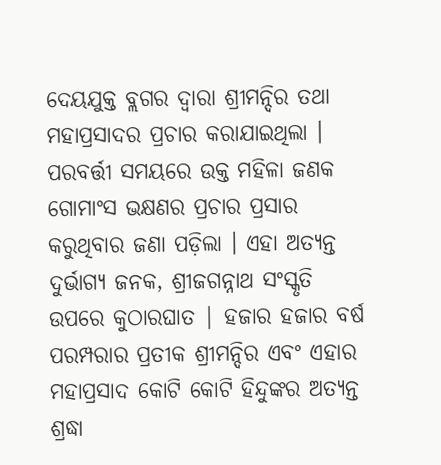ଦେୟଯୁକ୍ତ ବ୍ଲଗର ଦ୍ବାରା ଶ୍ରୀମନ୍ଦିର ତଥା ମହାପ୍ରସାଦର ପ୍ରଚାର କରାଯାଇଥିଲା । ପରବର୍ତ୍ତୀ ସମୟରେ ଉକ୍ତ ମହିଳା ଜଣକ ଗୋମାଂସ ଭକ୍ଷଣର ପ୍ରଚାର ପ୍ରସାର କରୁଥିବାର ଜଣା ପଡ଼ିଲା । ଏହା ଅତ୍ୟନ୍ତ ଦୁର୍ଭାଗ୍ୟ ଜନକ, ଶ୍ରୀଜଗନ୍ନାଥ ସଂସ୍କୃତି ଉପରେ କୁଠାରଘାତ | ହଜାର ହଜାର ବର୍ଷ ପରମ୍ପରାର ପ୍ରତୀକ ଶ୍ରୀମନ୍ଦିର ଏବଂ ଏହାର ମହାପ୍ରସାଦ କୋଟି କୋଟି ହିନ୍ଦୁଙ୍କର ଅତ୍ୟନ୍ତ ଶ୍ରଦ୍ଧା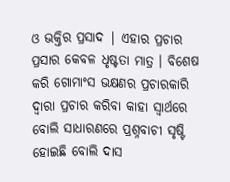ଓ ଭକ୍ତିର ପ୍ରସାଦ | ଏହାର ପ୍ରଚାର ପ୍ରସାର କେବଳ ଧୃଷ୍ଟତା ମାତ୍ର । ବିଶେଷ କରି ଗୋମାଂସ ଭକ୍ଷଣର ପ୍ରଚାରକାରି ଦ୍ବାରା ପ୍ରଚାର କରିବା କାହା ସ୍ୱାର୍ଥରେ ବୋଲି ସାଧାରଣରେ ପ୍ରଶ୍ନବାଚୀ ସୃଷ୍ଟି ହୋଇଛି ବୋଲି ଦାସ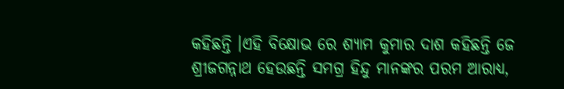କହିଛନ୍ତି ।ଏହି ବିକ୍ଷୋଭ ରେ ଶ୍ୟାମ କୁମାର ଦାଶ କହିଛନ୍ତି ଜେ ଶ୍ରୀଜଗନ୍ନାଥ ହେଉଛନ୍ତି ସମଗ୍ର ହିନ୍ଦୁ ମାନଙ୍କର ପରମ ଆରାଧ୍ୟ,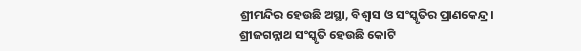ଶ୍ରୀମନ୍ଦିର ହେଉଛି ଅସ୍ଥା, ବିଶ୍ବାସ ଓ ସଂସ୍କୃତିର ପ୍ରାଣକେନ୍ଦ୍ର। ଶ୍ରୀଜଗନ୍ନାଥ ସଂସ୍କୃତି ହେଉଛି କୋଟି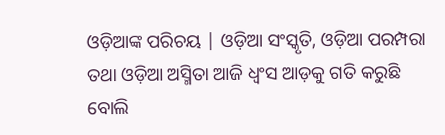ଓଡ଼ିଆଙ୍କ ପରିଚୟ | ଓଡ଼ିଆ ସଂସ୍କୃତି, ଓଡ଼ିଆ ପରମ୍ପରା ତଥା ଓଡ଼ିଆ ଅସ୍ମିତା ଆଜି ଧ୍ୱଂସ ଆଡ଼କୁ ଗତି କରୁଛି ବୋଲି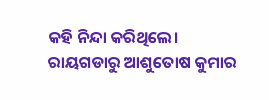କହି ନିନ୍ଦା କରିଥିଲେ। ରାୟଗଡାରୁ ଆଶୁତୋଷ କୁମାର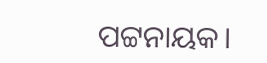ପଟ୍ଟନାୟକ।